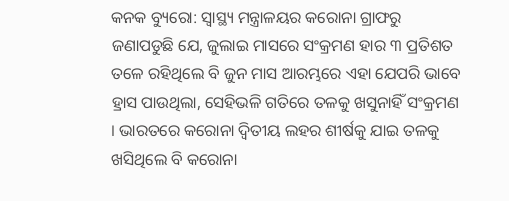କନକ ବ୍ୟୁରୋ: ସ୍ୱାସ୍ଥ୍ୟ ମନ୍ତ୍ରାଳୟର କରୋନା ଗ୍ରାଫରୁ ଜଣାପଡୁଛି ଯେ, ଜୁଲାଇ ମାସରେ ସଂକ୍ରମଣ ହାର ୩ ପ୍ରତିଶତ ତଳେ ରହିଥିଲେ ବି ଜୁନ ମାସ ଆରମ୍ଭରେ ଏହା ଯେପରି ଭାବେ ହ୍ରାସ ପାଉଥିଲା, ସେହିଭଳି ଗତିରେ ତଳକୁ ଖସୁନାହିଁ ସଂକ୍ରମଣ । ଭାରତରେ କରୋନା ଦ୍ୱିତୀୟ ଲହର ଶୀର୍ଷକୁ ଯାଇ ତଳକୁ ଖସିଥିଲେ ବି କରୋନା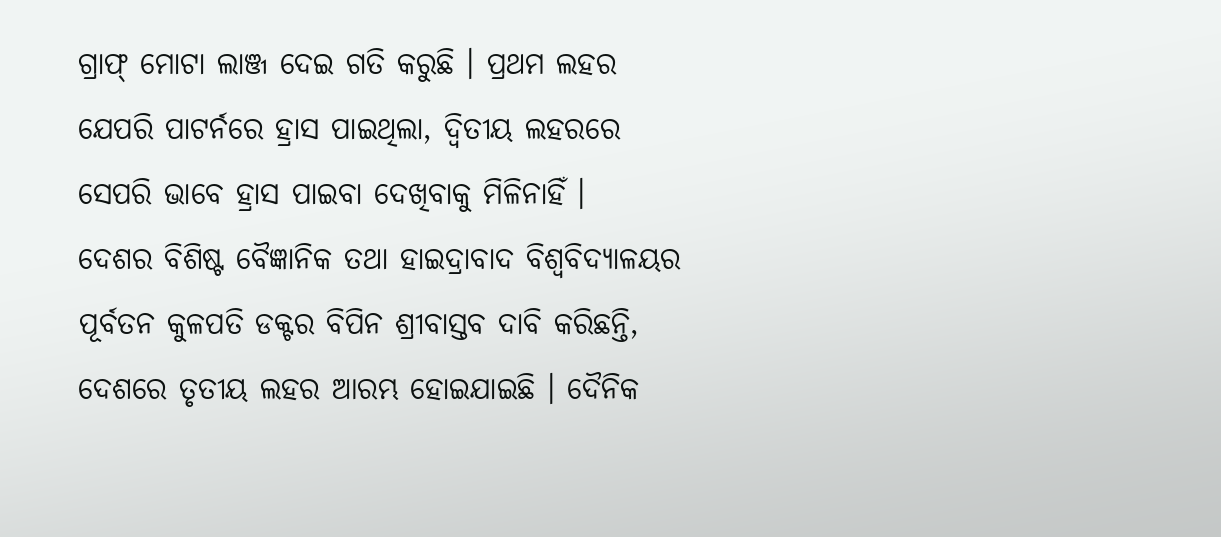ଗ୍ରାଫ୍ ମୋଟା ଲାଞ୍ଜ ଦେଇ ଗତି କରୁଛି । ପ୍ରଥମ ଲହର ଯେପରି ପାଟର୍ନରେ ହ୍ରାସ ପାଇଥିଲା, ଦ୍ୱିତୀୟ ଲହରରେ ସେପରି ଭାବେ ହ୍ରାସ ପାଇବା ଦେଖିବାକୁ ମିଳିନାହିଁ ।
ଦେଶର ବିଶିଷ୍ଟ ବୈଜ୍ଞାନିକ ତଥା ହାଇଦ୍ରାବାଦ ବିଶ୍ୱବିଦ୍ୟାଳୟର ପୂର୍ବତନ କୁଳପତି ଡକ୍ଟର ବିପିନ ଶ୍ରୀବାସ୍ତବ ଦାବି କରିଛନ୍ତି, ଦେଶରେ ତୃତୀୟ ଲହର ଆରମ୍ଭ ହୋଇଯାଇଛି । ଦୈନିକ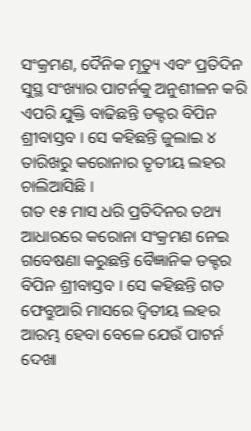ସଂକ୍ରମଣ, ଦୈନିକ ମୃତ୍ୟୁ ଏବଂ ପ୍ରତିଦିନ ସୁସ୍ଥ ସଂଖ୍ୟାର ପାଟର୍ନକୁ ଅନୁଶୀଳନ କରି ଏପରି ଯୁକ୍ତି ବାଢିଛନ୍ତି ଡକ୍ଟର ବିପିନ ଶ୍ରୀବାସ୍ତବ । ସେ କହିଛନ୍ତି ଜୁଲାଇ ୪ ତାରିଖରୁ କରୋନାର ତୃତୀୟ ଲହର ଚାଲିଆସିଛି ।
ଗତ ୧୫ ମାସ ଧରି ପ୍ରତିଦିନର ତଥ୍ୟ ଆଧାରରେ କରୋନା ସଂକ୍ରମଣ ନେଇ ଗବେଷଣା କରୁଛନ୍ତି ବୈଜ୍ଞାନିକ ଡକ୍ଟର ବିପିନ ଶ୍ରୀବାସ୍ତବ । ସେ କହିଛନ୍ତି ଗତ ଫେବ୍ରୁଆରି ମାସରେ ଦ୍ୱିତୀୟ ଲହର ଆରମ୍ଭ ହେବା ବେଳେ ଯେଉଁ ପାଟର୍ନ ଦେଖା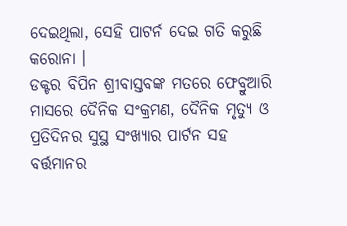ଦେଇଥିଲା, ସେହି ପାଟର୍ନ ଦେଇ ଗତି କରୁଛି କରୋନା ।
ଡକ୍ଟର ବିପିନ ଶ୍ରୀବାସ୍ତବଙ୍କ ମତରେ ଫେବ୍ରୁଆରି ମାସରେ ଦୈନିକ ସଂକ୍ରମଣ, ଦୈନିକ ମୃତ୍ୟୁ ଓ ପ୍ରତିଦିନର ସୁସ୍ଥ ସଂଖ୍ୟାର ପାର୍ଟନ ସହ ବର୍ତ୍ତମାନର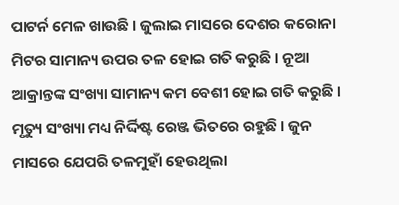ପାଟର୍ନ ମେଳ ଖାଉଛି । ଜୁଲାଇ ମାସରେ ଦେଶର କରୋନା ମିଟର ସାମାନ୍ୟ ଉପର ତଳ ହୋଇ ଗତି କରୁଛି । ନୂଆ ଆକ୍ରାନ୍ତଙ୍କ ସଂଖ୍ୟା ସାମାନ୍ୟ କମ ବେଶୀ ହୋଇ ଗତି କରୁଛି । ମୃତ୍ୟୁ ସଂଖ୍ୟା ମଧ୍ୟ ନିର୍ଦ୍ଦିଷ୍ଟ ରେଞ୍ଜ ଭିତରେ ରହୁଛି । ଜୁନ ମାସରେ ଯେପରି ତଳମୁହାଁ ହେଉଥିଲା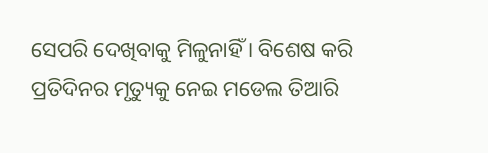ସେପରି ଦେଖିବାକୁ ମିଳୁନାହିଁ । ବିଶେଷ କରି ପ୍ରତିଦିନର ମୃତ୍ୟୁକୁ ନେଇ ମଡେଲ ତିଆରି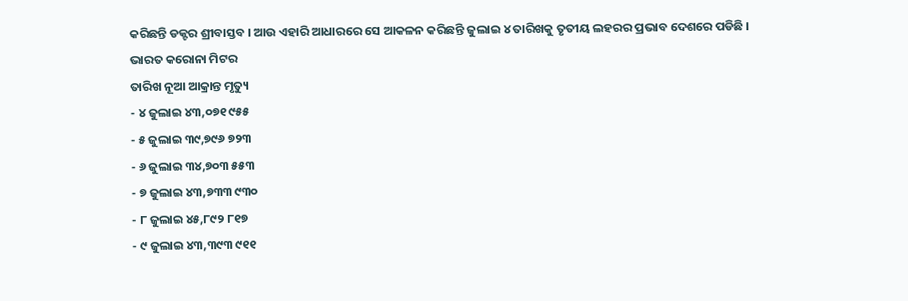କରିଛନ୍ତି ଡକ୍ଟର ଶ୍ରୀବାସ୍ତବ । ଆଉ ଏହାରି ଆଧାରରେ ସେ ଆକଳନ କରିଛନ୍ତି ଜୁଲାଇ ୪ ତାରିଖକୁ ତୃତୀୟ ଲହରର ପ୍ରଭାବ ଦେଶରେ ପଡିଛି ।
ଭାରତ କରୋନା ମିଟର
ତାରିଖ ନୂଆ ଆକ୍ରାନ୍ତ ମୃତ୍ୟୁ
- ୪ ଜୁଲାଇ ୪୩,୦୭୧ ୯୫୫
- ୫ ଜୁଲାଇ ୩୯,୭୯୬ ୭୨୩
- ୬ ଜୁଲାଇ ୩୪,୭୦୩ ୫୫୩
- ୭ ଜୁଲାଇ ୪୩,୭୩୩ ୯୩୦
- ୮ ଜୁଲାଇ ୪୫,୮୯୨ ୮୧୭
- ୯ ଜୁଲାଇ ୪୩,୩୯୩ ୯୧୧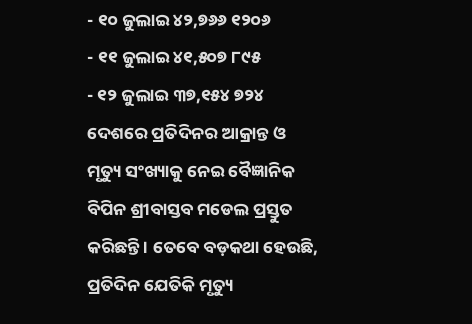- ୧୦ ଜୁଲାଇ ୪୨,୭୬୬ ୧୨୦୬
- ୧୧ ଜୁଲାଇ ୪୧,୫୦୭ ୮୯୫
- ୧୨ ଜୁଲାଇ ୩୭,୧୫୪ ୭୨୪
ଦେଶରେ ପ୍ରତିଦିନର ଆକ୍ରାନ୍ତ ଓ ମୃତ୍ୟୁ ସଂଖ୍ୟାକୁ ନେଇ ବୈଜ୍ଞାନିକ ବିପିନ ଶ୍ରୀବାସ୍ତବ ମଡେଲ ପ୍ରସ୍ତୁତ କରିଛନ୍ତି । ତେବେ ବଡ଼କଥା ହେଉଛି, ପ୍ରତିଦିନ ଯେତିକି ମୃତ୍ୟୁ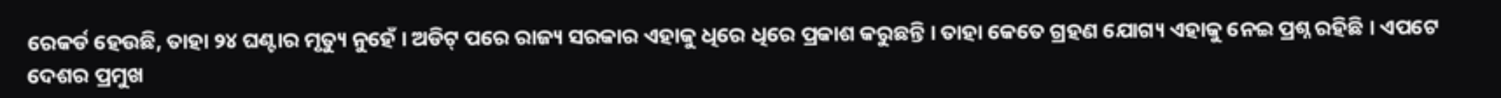ରେକର୍ଡ ହେଉଛି, ତାହା ୨୪ ଘଣ୍ଟାର ମୃତ୍ୟୁ ନୁହେଁ । ଅଡିଟ୍ ପରେ ରାଜ୍ୟ ସରକାର ଏହାକୁ ଧିରେ ଧିରେ ପ୍ରକାଶ କରୁଛନ୍ତି । ତାହା କେତେ ଗ୍ରହଣ ଯୋଗ୍ୟ ଏହାକୁ ନେଇ ପ୍ରଶ୍ନ ରହିଛି । ଏପଟେ ଦେଶର ପ୍ରମୁଖ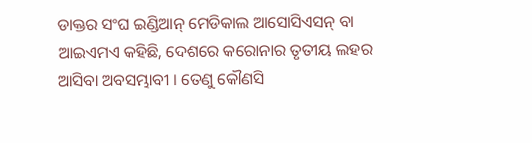ଡାକ୍ତର ସଂଘ ଇଣ୍ଡିଆନ୍ ମେଡିକାଲ ଆସୋସିଏସନ୍ ବା ଆଇଏମଏ କହିଛି, ଦେଶରେ କରୋନାର ତୃତୀୟ ଲହର ଆସିବା ଅବସମ୍ଭାବୀ । ତେଣୁ କୌଣସି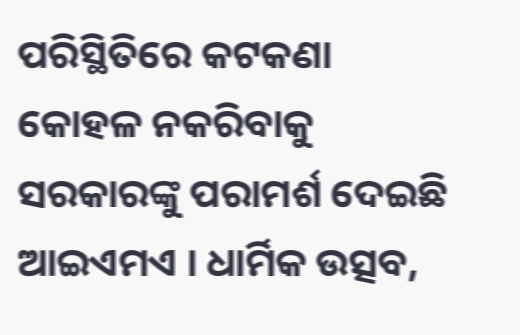ପରିସ୍ଥିତିରେ କଟକଣା କୋହଳ ନକରିବାକୁ ସରକାରଙ୍କୁ ପରାମର୍ଶ ଦେଇଛି ଆଇଏମଏ । ଧାର୍ମିକ ଉତ୍ସବ,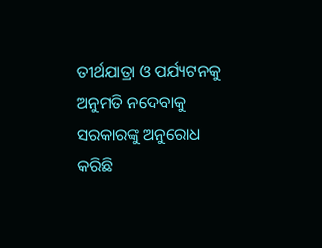ତୀର୍ଥଯାତ୍ରା ଓ ପର୍ଯ୍ୟଟନକୁ ଅନୁମତି ନଦେବାକୁ ସରକାରଙ୍କୁ ଅନୁରୋଧ କରିଛି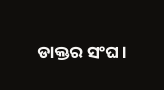ଡାକ୍ତର ସଂଘ ।